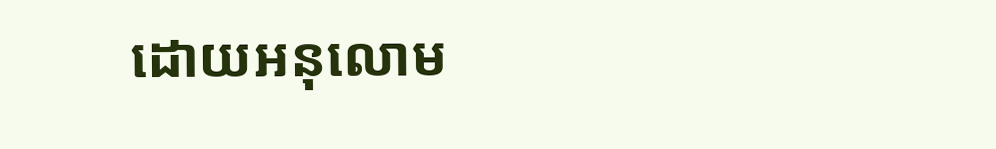ដោយអនុលោម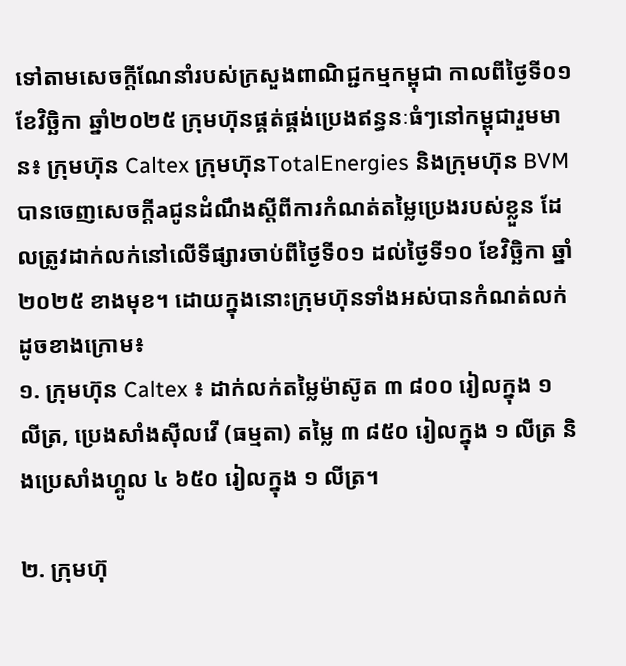ទៅតាមសេចក្ដីណែនាំរបស់ក្រសួងពាណិជ្ជកម្មកម្ពុជា កាលពីថ្ងៃទី០១ ខែវិច្ឆិកា ឆ្នាំ២០២៥ ក្រុមហ៊ុនផ្គត់ផ្គង់ប្រេងឥន្ធនៈធំៗនៅកម្ពុជារួមមាន៖ ក្រុមហ៊ុន Caltex ក្រុមហ៊ុនTotalEnergies និងក្រុមហ៊ុន BVM បានចេញសេចក្ដីaជូនដំណឹងស្ដីពីការកំណត់តម្លៃប្រេងរបស់ខ្លួន ដែលត្រូវដាក់លក់នៅលើទីផ្សារចាប់ពីថ្ងៃទី០១ ដល់ថ្ងៃទី១០ ខែវិច្ឆិកា ឆ្នាំ២០២៥ ខាងមុខ។ ដោយក្នុងនោះក្រុមហ៊ុនទាំងអស់បានកំណត់លក់ដូចខាងក្រោម៖
១. ក្រុមហ៊ុន Caltex ៖ ដាក់លក់តម្លៃម៉ាស៊ូត ៣ ៨០០ រៀលក្នុង ១ លីត្រ, ប្រេងសាំងស៊ីលវើ (ធម្មតា) តម្លៃ ៣ ៨៥០ រៀលក្នុង ១ លីត្រ និងប្រេសាំងហ្គូល ៤ ៦៥០ រៀលក្នុង ១ លីត្រ។

២. ក្រុមហ៊ុ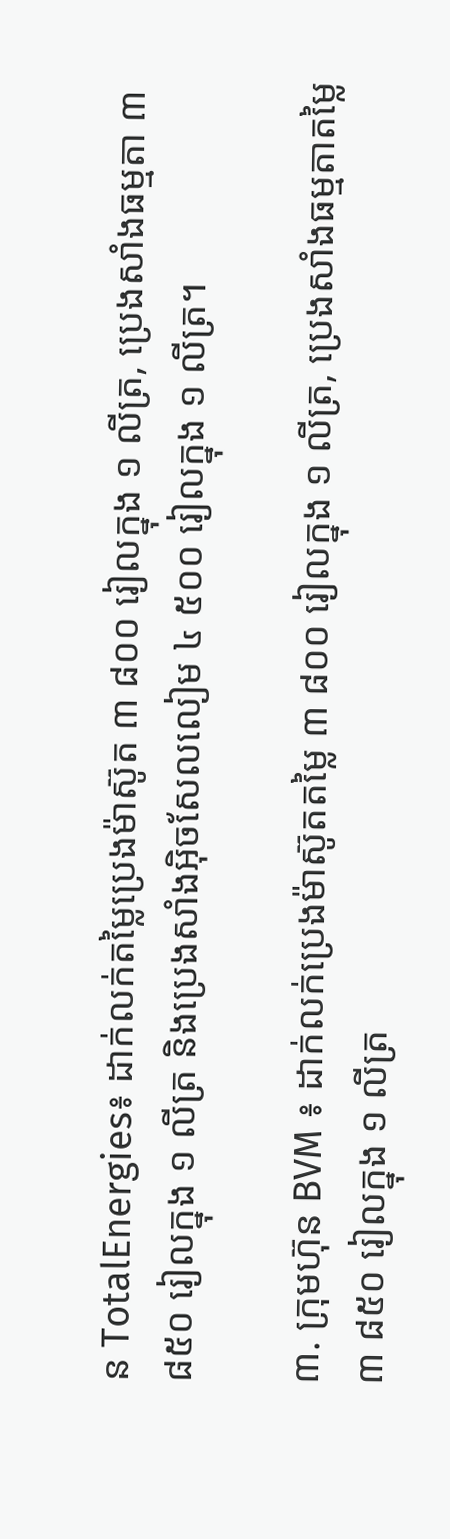ន TotalEnergies៖ ដាក់លក់តម្លៃប្រេងម៉ាស៊ូត ៣ ៨០០ រៀលក្នុង ១ លីត្រ, ប្រេងសាំងធម្មតា ៣ ៨៥០ រៀលក្នុង ១ លីត្រ និងប្រេងសាំងអ៊ិចសែលលៀម ៤ ៥០០ រៀលក្នុង ១ លីត្រ។

៣. ក្រុមហ៊ុន BVM ៖ ដាក់លក់ប្រេងម៉ាស៊ូតតម្លៃ ៣ ៨០០ រៀលក្នុង ១ លីត្រ, ប្រេងសាំងធម្មតាតម្លៃ ៣ ៨៥០ រៀលក្នុង ១ លីត្រ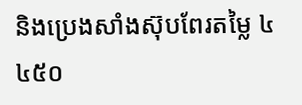និងប្រេងសាំងស៊ុបពែរតម្លៃ ៤ ៤៥០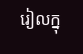រៀលក្នុ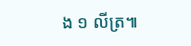ង ១ លីត្រ៕